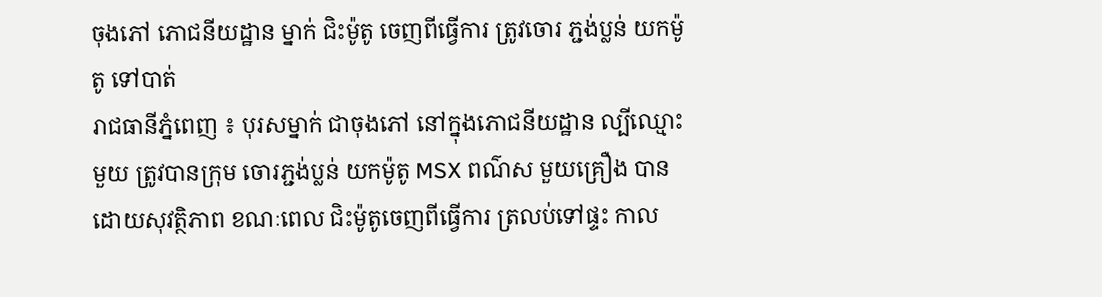ចុងភៅ ភោជនីយដ្ឋាន ម្នាក់ ជិះម៉ូតូ ចេញពីធ្វើការ ត្រូវចោរ ភ្ជង់ប្លន់ យកម៉ូតូ ទៅបាត់
រាជធានីភ្នំពេញ ៖ បុរសម្នាក់ ជាចុងភៅ នៅក្នុងភោជនីយដ្ឋាន ល្បីឈ្មោះមួយ ត្រូវបានក្រុម ចោរភ្ជង់ប្លន់ យកម៉ូតូ MSX ពណ៌ស មួយគ្រឿង បានដោយសុវត្ថិភាព ខណៈពេល ជិះម៉ូតូចេញពីធ្វើការ ត្រលប់ទៅផ្ទះ កាល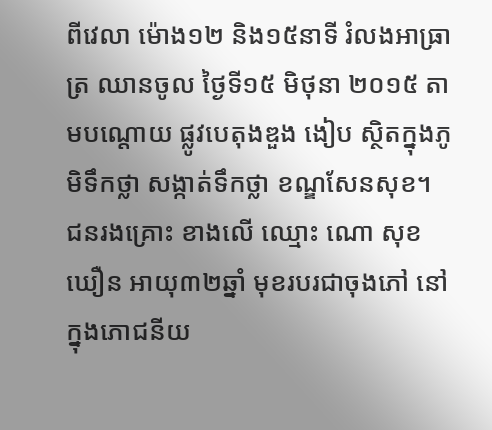ពីវេលា ម៉ោង១២ និង១៥នាទី រំលងអាធ្រាត្រ ឈានចូល ថ្ងៃទី១៥ មិថុនា ២០១៥ តាមបណ្តោយ ផ្លូវបេតុងឌួង ងៀប ស្ថិតក្នុងភូមិទឹកថ្លា សង្កាត់ទឹកថ្លា ខណ្ឌសែនសុខ។
ជនរងគ្រោះ ខាងលើ ឈ្មោះ ណោ សុខឃឿន អាយុ៣២ឆ្នាំ មុខរបរជាចុងភៅ នៅក្នុងភោជនីយ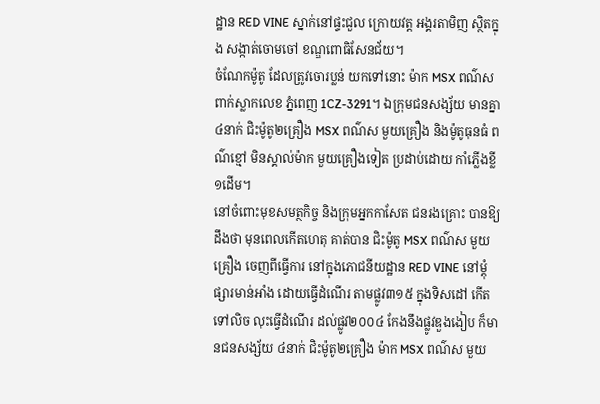ដ្ឋាន RED VINE ស្នាក់នៅផ្ទះជួល ក្រោយវត្ត អង្គរតាមិញ ស្ថិតក្នុង សង្កាត់ចោមចៅ ខណ្ឌពោធិសែនជ័យ។
ចំណែកម៉ូតូ ដែលត្រូវចោរប្លន់ យកទៅនោះ ម៉ាក MSX ពណ៌ស ពាក់ស្លាកលេខ ភ្នំពេញ 1CZ-3291។ ឯក្រុមជនសង្ស័យ មានគ្នា៤នាក់ ជិះម៉ូតូ២គ្រឿង MSX ពណ៌ស មួយគ្រឿង និងម៉ូតូធុនធំ ពណ៌ខ្មៅ មិនស្គាល់ម៉ាក មួយគ្រឿងទៀត ប្រដាប់ដោយ កាំភ្លើងខ្លី១ដើម។
នៅចំពោះមុខសមត្ថកិច្ច និងក្រុមអ្នកកាសែត ជនរងគ្រោះ បានឱ្យដឹងថា មុនពេលកើតហេតុ គាត់បាន ជិះម៉ូតូ MSX ពណ៌ស មួយគ្រឿង ចេញពីធ្វើការ នៅក្នុងភោជនីយដ្ឋាន RED VINE នៅម្តុំផ្សារមាន់អាំង ដោយធ្វើដំណើរ តាមផ្លូវ៣១៥ ក្នុងទិសដៅ កើតទៅលិច លុះធ្វើដំណើរ ដល់ផ្លូវ២០០៤ កែងនឹងផ្លូវឌួងងៀប ក៏មានជនសង្ស័យ ៤នាក់ ជិះម៉ូតូ២គ្រឿង ម៉ាក MSX ពណ៌ស មួយ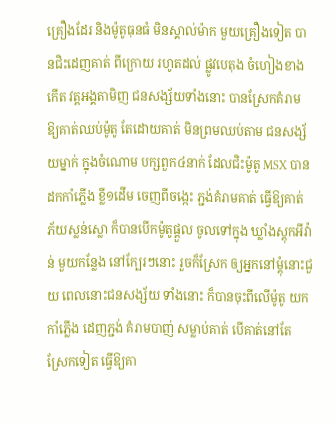គ្រឿងដែរ និងម៉ូតូធុនធំ មិនស្គាល់ម៉ាក មួយគ្រឿងទៀត បានជិះដេញគាត់ ពីក្រោយ រហូតដល់ ផ្លូវបេតុង ចំហៀងខាងកើត វត្តអង្គតាមិញ ជនសង្ស័យទាំងនោះ បានស្រែកគំរាម ឱ្យគាត់ឈប់ម៉ូតូ តែដោយគាត់ មិនព្រមឈប់តាម ជនសង្ស័យម្នាក់ ក្នុងចំណោម បក្សពួក៤នាក់ ដែលជិះម៉ូតូ MSX បានដកកាំភ្លើង ខ្លី១ដើម ចេញពីចង្កេះ ភ្ជង់គំរាមគាត់ ធ្វើឱ្យគាត់ ភ័យស្លន់ស្លោ ក៏បានបើកម៉ូតូផ្តួល ចូលទៅក្នុង ឃ្លាំងស្តុកអីវ៉ាន់ មួយកន្លែង នៅក្បែរៗនោះ រួចក៏ស្រែក ឲ្យអ្នកនៅម្តុំនោះជួយ ពេលនោះជនសង្ស័យ ទាំងនោះ ក៏បានចុះពីលើម៉ូតូ យកកាំភ្លើង ដេញភ្ជង់ គំរាមបាញ់ សម្លាប់គាត់ បើគាត់នៅតែ ស្រែកទៀត ធ្វើឱ្យគា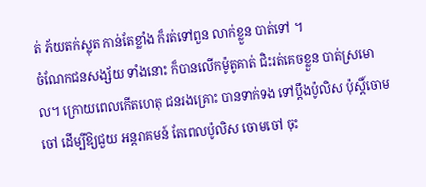ត់ ភ័យតក់ស្លុត កាន់តែខ្លាំង ក៏រត់ទៅពួន លាក់ខ្លួន បាត់ទៅ ។
ចំណែកជនសង្ស័យ ទាំងនោះ ក៏បានលើកម៉ូតូគាត់ ជិះរត់គេចខ្លួន បាត់ស្រមោល។ ក្រោយពេលកើតហេតុ ជនរងគ្រោះ បានទាក់ទង ទៅប្តឹងប៉ូលិស ប៉ុស្តិ៍ចោមចៅ ដើម្បីឱ្យជួយ អន្តរាគមន៍ តែពេលប៉ូលិស ចោមចៅ ចុះ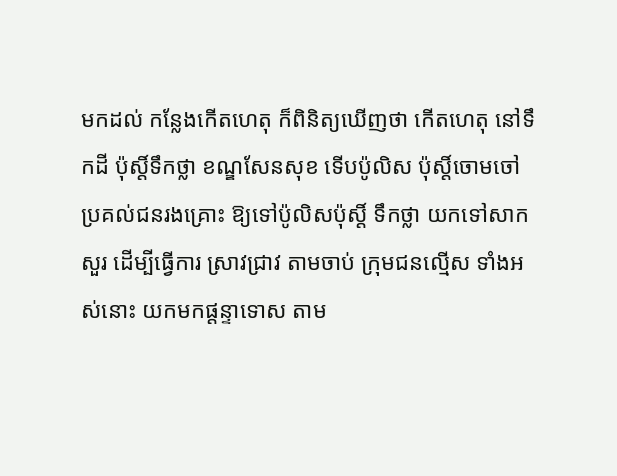មកដល់ កន្លែងកើតហេតុ ក៏ពិនិត្យឃើញថា កើតហេតុ នៅទឹកដី ប៉ុស្តិ៍ទឹកថ្លា ខណ្ឌសែនសុខ ទើបប៉ូលិស ប៉ុស្តិ៍ចោមចៅ ប្រគល់ជនរងគ្រោះ ឱ្យទៅប៉ូលិសប៉ុស្តិ៍ ទឹកថ្លា យកទៅសាកសួរ ដើម្បីធ្វើការ ស្រាវជ្រាវ តាមចាប់ ក្រុមជនល្មើស ទាំងអស់នោះ យកមកផ្តន្ទាទោស តាម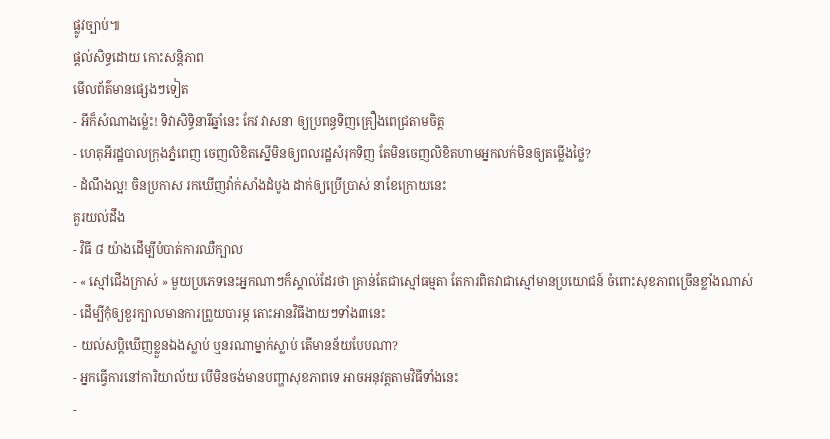ផ្លូវច្បាប់៕
ផ្តល់សិទ្ធដោយ កោះសន្តិភាព
មើលព័ត៌មានផ្សេងៗទៀត
- អីក៏សំណាងម្ល៉េះ! ទិវាសិទ្ធិនារីឆ្នាំនេះ កែវ វាសនា ឲ្យប្រពន្ធទិញគ្រឿងពេជ្រតាមចិត្ត
- ហេតុអីរដ្ឋបាលក្រុងភ្នំពេញ ចេញលិខិតស្នើមិនឲ្យពលរដ្ឋសំរុកទិញ តែមិនចេញលិខិតហាមអ្នកលក់មិនឲ្យតម្លើងថ្លៃ?
- ដំណឹងល្អ! ចិនប្រកាស រកឃើញវ៉ាក់សាំងដំបូង ដាក់ឲ្យប្រើប្រាស់ នាខែក្រោយនេះ
គួរយល់ដឹង
- វិធី ៨ យ៉ាងដើម្បីបំបាត់ការឈឺក្បាល
- « ស្មៅជើងក្រាស់ » មួយប្រភេទនេះអ្នកណាៗក៏ស្គាល់ដែរថា គ្រាន់តែជាស្មៅធម្មតា តែការពិតវាជាស្មៅមានប្រយោជន៍ ចំពោះសុខភាពច្រើនខ្លាំងណាស់
- ដើម្បីកុំឲ្យខួរក្បាលមានការព្រួយបារម្ភ តោះអានវិធីងាយៗទាំង៣នេះ
- យល់សប្តិឃើញខ្លួនឯងស្លាប់ ឬនរណាម្នាក់ស្លាប់ តើមានន័យបែបណា?
- អ្នកធ្វើការនៅការិយាល័យ បើមិនចង់មានបញ្ហាសុខភាពទេ អាចអនុវត្តតាមវិធីទាំងនេះ
-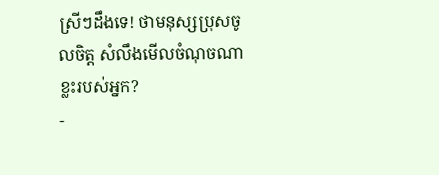ស្រីៗដឹងទេ! ថាមនុស្សប្រុសចូលចិត្ត សំលឹងមើលចំណុចណាខ្លះរបស់អ្នក?
-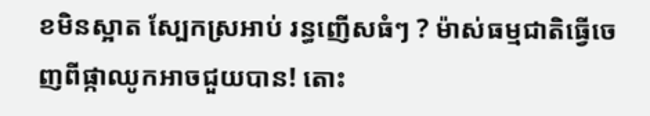ខមិនស្អាត ស្បែកស្រអាប់ រន្ធញើសធំៗ ? ម៉ាស់ធម្មជាតិធ្វើចេញពីផ្កាឈូកអាចជួយបាន! តោះ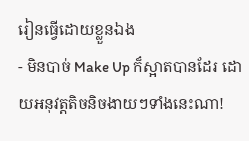រៀនធ្វើដោយខ្លួនឯង
- មិនបាច់ Make Up ក៏ស្អាតបានដែរ ដោយអនុវត្តតិចនិចងាយៗទាំងនេះណា!